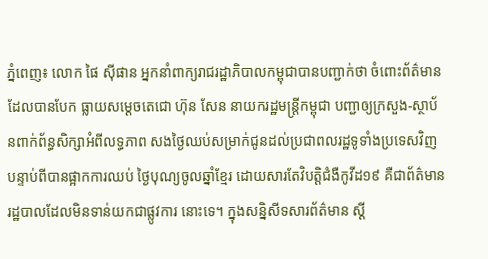ភ្នំពេញ៖ លោក ផៃ ស៊ីផាន អ្នកនាំពាក្យរាជរដ្ឋាភិបាលកម្ពុជាបានបញ្ជាក់ថា ចំពោះព័ត៌មានដែលបានបែក ធ្លាយសម្ដេចតេជោ ហ៊ុន សែន នាយករដ្ឋមន្រ្តីកម្ពុជា បញ្ជាឲ្យក្រសួង-ស្ថាប័នពាក់ព័ន្ធសិក្សាអំពីលទ្ធភាព សងថ្ងៃឈប់សម្រាក់ជូនដល់ប្រជាពលរដ្ឋទូទាំងប្រទេសវិញ បន្ទាប់ពីបានផ្អាកការឈប់ ថ្ងៃបុណ្យចូលឆ្នាំខ្មែរ ដោយសារតែវិបត្តិជំងឺកូវីដ១៩ គឺជាព័ត៌មានរដ្ឋបាលដែលមិនទាន់យកជាផ្លូវការ នោះទេ។ ក្នុងសន្និសីទសារព័ត៌មាន ស្ដី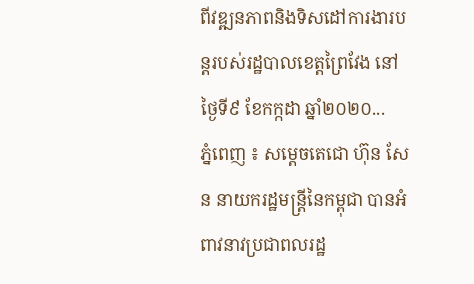ពីវឌ្ឍនភាពនិងទិសដៅការងារបន្តរបស់រដ្ឋបាលខេត្តព្រៃវែង នៅថ្ងៃទី៩ ខែកក្កដា ឆ្នាំ២០២០...
ភ្នំពេញ ៖ សម្ដេចតេជោ ហ៊ុន សែន នាយករដ្ឋមន្ដ្រីនៃកម្ពុជា បានអំពាវនាវប្រជាពលរដ្ឋ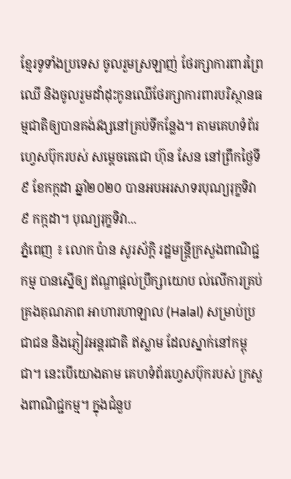ខ្មែរទូទាំងប្រទេស ចូលរួមស្រឡាញ់ ថែរក្សាការពារព្រៃឈើ និងចូលរួមដាំដុះកូនឈើថែរក្សាការពារបរិស្ថានធម្មជាតិឲ្យបានគង់វង្សនៅគ្រប់ទីកន្លែង។ តាមគេហទំព័រហ្វេសប៊ុករបស់ សម្ដេចតេជោ ហ៊ុន សែន នៅព្រឹកថ្ងៃទី៩ ខែកក្កដា ឆ្នាំ២០២០ បានអបអរសាទរបុណ្យរុក្ខទិវា ៩ កក្កដា។ បុណ្យរុក្ខទិវា...
ភ្នំពេញ ៖ លោក ប៉ាន សូរស័ក្ដិ រដ្ឋមន្រ្ដីក្រសួងពាណិជ្ជកម្ម បានស្នើឲ្យ ឥណ្ឌាផ្ដល់ប្រឹក្សាយោប ល់លើការគ្រប់គ្រងគុណភាព អាហារហាឡាល (Halal) សម្រាប់ប្រជាជន និងភ្ញៀវអន្ដរជាតិ ឥស្លាម ដែលស្នាក់នៅកម្ពុជា។ នេះបើយោងតាម គេហទំព័រហ្វេសប៊ុករបស់ ក្រសួងពាណិជ្ជកម្ម។ ក្នុងជំនួប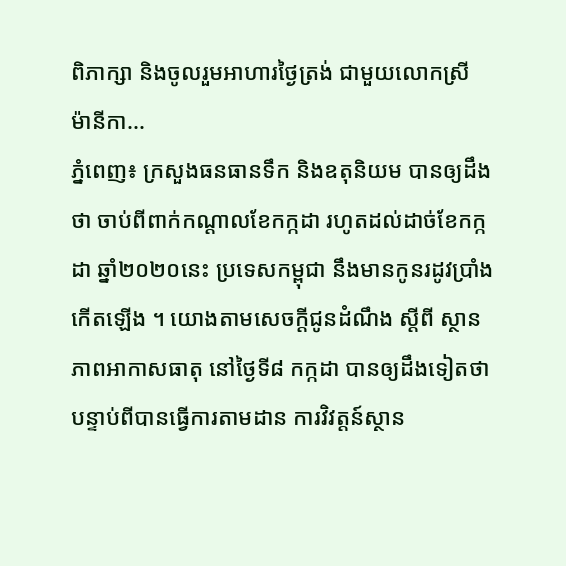ពិភាក្សា និងចូលរួមអាហារថ្ងៃត្រង់ ជាមួយលោកស្រី ម៉ានីកា...
ភ្នំពេញ៖ ក្រសួងធនធានទឹក និងឧតុនិយម បានឲ្យដឹងថា ចាប់ពីពាក់កណ្ដាលខែកក្កដា រហូតដល់ដាច់ខែកក្កដា ឆ្នាំ២០២០នេះ ប្រទេសកម្ពុជា នឹងមានកូនរដូវប្រាំងកើតឡើង ។ យោងតាមសេចក្តីជូនដំណឹង ស្តីពី ស្ថានភាពអាកាសធាតុ នៅថ្ងៃទី៨ កក្កដា បានឲ្យដឹងទៀតថា បន្ទាប់ពីបានធ្វើការតាមដាន ការវិវត្តន៍ស្ថាន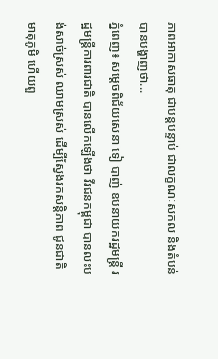ភាពអាកាសធាតុ ជាបន្តបន្ទាប់ ជាលក្ខណៈសកល និងតំបន់ បានបង្ហាញថា...
ភ្នំពេញ៖ សម្ដេចពិជ័យសេនា ទៀ បាញ់ ឧបនាយករដ្ឋមន្ត្រី រដ្ឋមន្ត្រីការពារជាតិ បានលើកឡើងថា វីរជនកម្ពុជា បានលះបង់សាច់ស្រស់ ឈាមស្រស់ ដើម្បីស្វែងរកសន្តិភាព ជូនជាតិមាតុភូមិ ហើយពួ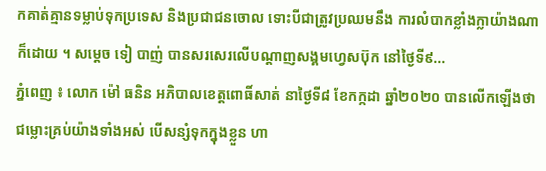កគាត់គ្មានទម្លាប់ទុកប្រទេស និងប្រជាជនចោល ទោះបីជាត្រូវប្រឈមនឹង ការលំបាកខ្លាំងក្លាយ៉ាងណាក៏ដោយ ។ សម្ដេច ទៀ បាញ់ បានសរសេរលើបណ្ដាញសង្គមហ្វេសប៊ុក នៅថ្ងៃទី៩...
ភ្នំពេញ ៖ លោក ម៉ៅ ធនិន អភិបាលខេត្តពោធិ៍សាត់ នាថ្ងៃទី៨ ខែកក្កដា ឆ្នាំ២០២០ បានលើកឡើងថា ជម្លោះគ្រប់យ៉ាងទាំងអស់ បើសន្សំទុកក្នុងខ្លួន ហា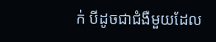ក់ បីដូចជាជំងឺមួយដែល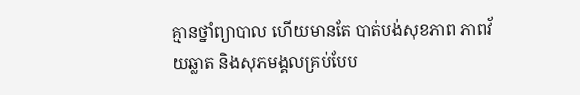គ្មានថ្នាំព្យាបាល ហើយមានតែ បាត់បង់សុខភាព ភាពវ័យឆ្លាត និងសុភមង្គលគ្រប់បែប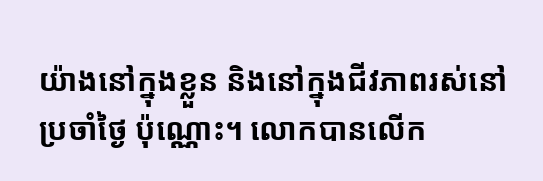យ៉ាងនៅក្នុងខ្លួន និងនៅក្នុងជីវភាពរស់នៅប្រចាំថ្ងៃ ប៉ុណ្ណោះ។ លោកបានលើក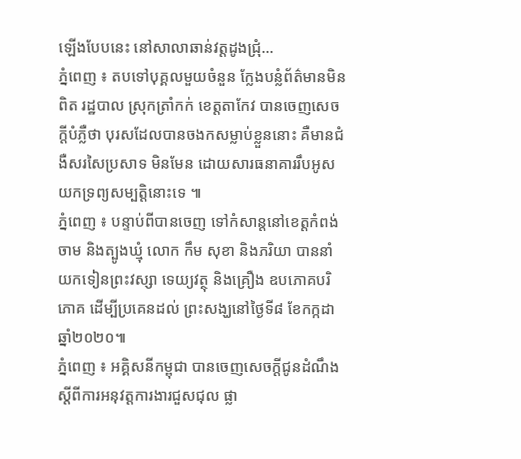ឡើងបែបនេះ នៅសាលាឆាន់វត្តដូងជ្រុំ...
ភ្នំពេញ ៖ តបទៅបុគ្គលមួយចំនួន ក្លែងបន្លំព័ត៌មានមិនពិត រដ្ឋបាល ស្រុកត្រាំកក់ ខេត្តតាកែវ បានចេញសេចក្តីបំភ្លឺថា បុរសដែលបានចងកសម្លាប់ខ្លួននោះ គឺមានជំងឺសរសៃប្រសាទ មិនមែន ដោយសារធនាគាររឹបអូសយកទ្រព្យសម្បត្តិនោះទេ ៕
ភ្នំពេញ ៖ បន្ទាប់ពីបានចេញ ទៅកំសាន្តនៅខេត្តកំពង់ចាម និងត្បូងឃ្មុំ លោក កឹម សុខា និងភរិយា បាននាំយកទៀនព្រះវស្សា ទេយ្យវត្ថុ និងគ្រឿង ឧបភោគបរិភោគ ដើម្បីប្រគេនដល់ ព្រះសង្ឃនៅថ្ងៃទី៨ ខែកក្កដា ឆ្នាំ២០២០៕
ភ្នំពេញ ៖ អគ្គិសនីកម្ពុជា បានចេញសេចក្តីជូនដំណឹង ស្តីពីការអនុវត្តការងារជួសជុល ផ្លា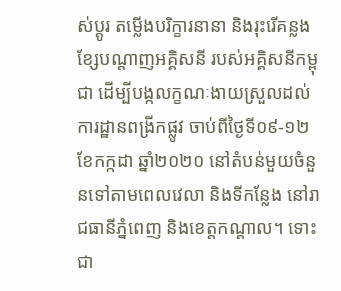ស់ប្តូរ តម្លើងបរិក្ខារនានា និងរុះរើគន្លងខ្សែបណ្តាញអគ្គិសនី របស់អគ្គិសនីកម្ពុជា ដើម្បីបង្កលក្ខណៈងាយស្រួលដល់ការដ្ឋានពង្រីកផ្លូវ ចាប់ពីថ្ងៃទី០៩-១២ ខែកក្កដា ឆ្នាំ២០២០ នៅតំបន់មួយចំនួនទៅតាមពេលវេលា និងទីកន្លែង នៅរាជធានីភ្នំពេញ និងខេត្តកណ្ដាល។ ទោះជា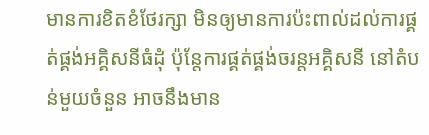មានការខិតខំថែរក្សា មិនឲ្យមានការប៉ះពាល់ដល់ការផ្គត់ផ្គង់អគ្គិសនីធំដុំ ប៉ុន្តែការផ្គត់ផ្គង់ចរន្តអគ្គិសនី នៅតំបន់មួយចំនួន អាចនឹងមាន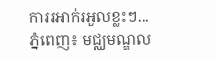ការរអាក់រអួលខ្លះៗ...
ភ្នំពេញ៖ មជ្ឈមណ្ឌល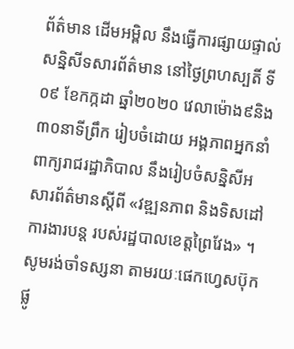ព័ត៌មាន ដើមអម្ពិល នឹងធ្វើការផ្សាយផ្ទាល់សន្និសីទសារព័ត៌មាន នៅថ្ងៃព្រហស្បតិ៍ ទី០៩ ខែកក្កដា ឆ្នាំ២០២០ វេលាម៉ោង៩និង៣០នាទីព្រឹក រៀបចំដោយ អង្គភាពអ្នកនាំពាក្យរាជរដ្ឋាភិបាល នឹងរៀបចំសន្និសីអសារព័ត៌មានស្តីពី «វឌ្ឍនភាព និងទិសដៅការងារបន្ត របស់រដ្ឋបាលខេត្តព្រៃវែង» ។ សូមរង់ចាំទស្សនា តាមរយៈផេកហ្វេសប៊ុក ផ្លូ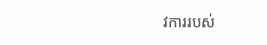វការរបស់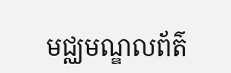មជ្ឈមណ្ឌលព័ត៌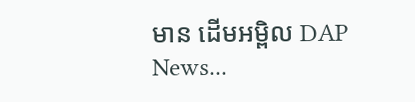មាន ដើមអម្ពិល DAP News...